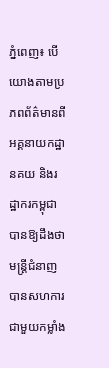ភ្នំពេញ៖ បេីយោងតាមប្រភពព័ត៌មានពីអគ្គនាយកដ្ឋានគយ និងរដ្ឋាករកម្ពុជា បានឱ្យដឹងថា មន្រ្តីជំនាញ បានសហការជាមួយកម្លាំង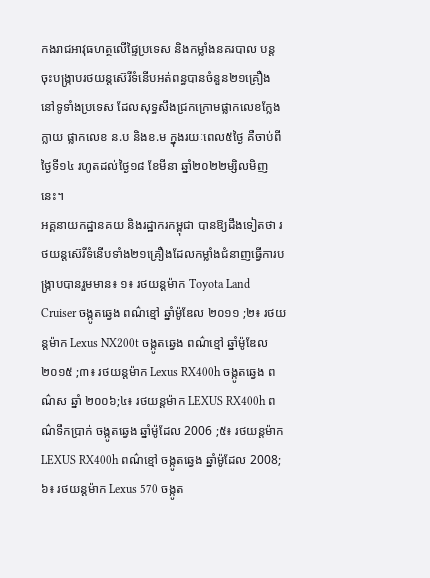កងរាជអាវុធហត្ថលេីផ្ទៃប្រទេស និងកម្លាំងនគរបាល បន្តចុះបង្ក្រាបរថយន្តស៊េរីទំនើបអត់ពន្ធបានចំនួន២១គ្រឿង នៅទូទាំងប្រទេស ដែលសុទ្ធសឹងជ្រកក្រោមផ្លាកលេខក្លែងក្លាយ ផ្លាកលេខ ន.ប និងខ.ម ក្នុងរយៈពេល៥ថ្ងៃ គឺចាប់ពីថ្ងៃទី១៤ រហូតដល់ថ្ងៃ១៨ ខែមីនា ឆ្នាំ២០២២ម្សិលមិញនេះ។
អគ្គនាយកដ្ឋានគយ និងរដ្ឋាករកម្ពុជា បានឱ្យដឹងទៀតថា រថយន្តស៊េរីទំនើបទាំង២១គ្រឿងដែលកម្លាំងជំនាញធ្វើការបង្ក្រាបបានរួមមាន៖ ១៖ រថយន្តម៉ាក Toyota Land Cruiser ចង្កូតឆ្វេង ពណ៌ខ្មៅ ឆ្នាំម៉ូឌែល ២០១១ ;២៖ រថយន្តម៉ាក Lexus NX200t ចង្កូតឆ្វេង ពណ៌ខ្មៅ ឆ្នាំម៉ូឌែល ២០១៥ ;៣៖ រថយន្តម៉ាក Lexus RX400h ចង្កូតឆ្វេង ពណ៌ស ឆ្នាំ ២០០៦;៤៖ រថយន្តម៉ាក LEXUS RX400h ពណ៌ទឹកប្រាក់ ចង្កូតឆ្វេង ឆ្នាំម៉ូដែល 2006 ;៥៖ រថយន្តម៉ាក LEXUS RX400h ពណ៌ខ្មៅ ចង្កូតឆ្វេង ឆ្នាំម៉ូដែល 2008;៦៖ រថយន្តម៉ាក Lexus 570 ចង្កូត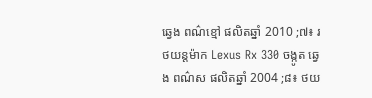ឆ្វេង ពណ៌ខ្មៅ ផលិតឆ្នាំ 2010 ;៧៖ រថយន្តម៉ាក Lexus Rx 330 ចង្កូត ឆ្វេង ពណ៌ស ផលិតឆ្នាំ 2004 ;៨៖ ថយ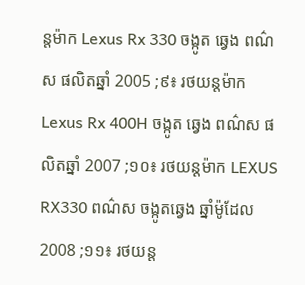ន្តម៉ាក Lexus Rx 330 ចង្កូត ឆ្វេង ពណ៌ស ផលិតឆ្នាំ 2005 ;៩៖ រថយន្តម៉ាក Lexus Rx 400H ចង្កូត ឆ្វេង ពណ៌ស ផលិតឆ្នាំ 2007 ;១០៖ រថយន្តម៉ាក LEXUS RX330 ពណ៌ស ចង្កូតឆ្វេង ឆ្នាំម៉ូដែល 2008 ;១១៖ រថយន្ត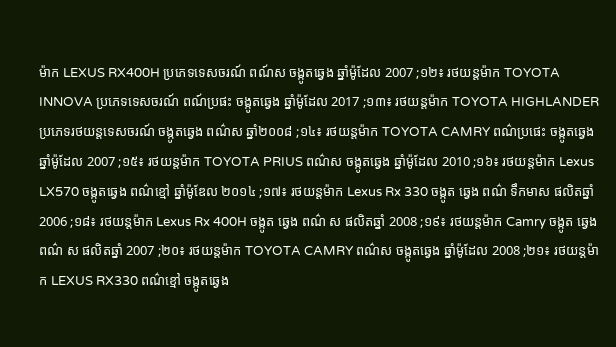ម៉ាក LEXUS RX400H ប្រភេទទេសចរណ៍ ពណ៍ស ចង្កូតឆ្វេង ឆ្នាំម៉ូដែល 2007 ;១២៖ រថយន្តម៉ាក TOYOTA INNOVA ប្រភេទទេសចរណ៍ ពណ៍ប្រផះ ចង្កូតឆ្វេង ឆ្នាំម៉ូដែល 2017 ;១៣៖ រថយន្តម៉ាក TOYOTA HIGHLANDER ប្រភេទរថយន្តទេសចរណ៍ ចង្កូតឆ្វេង ពណ៌ស ឆ្នាំ២០០៨ ;១៤៖ រថយន្តម៉ាក TOYOTA CAMRY ពណ៌ប្រផេះ ចង្កូតឆ្វេង ឆ្នាំម៉ូដែល 2007 ;១៥៖ រថយន្តម៉ាក TOYOTA PRIUS ពណ៌ស ចង្កូតឆ្វេង ឆ្នាំម៉ូដែល 2010 ;១៦៖ រថយន្តម៉ាក Lexus LX570 ចង្កូតឆ្វេង ពណ៌ខ្មៅ ឆ្នាំម៉ូឌែល ២០១៤ ;១៧៖ រថយន្តម៉ាក Lexus Rx 330 ចង្កូត ឆ្វេង ពណ៌ ទឹកមាស ផលិតឆ្នាំ 2006 ;១៨៖ រថយន្តម៉ាក Lexus Rx 400H ចង្កូត ឆ្វេង ពណ៌ ស ផលិតឆ្នាំ 2008 ;១៩៖ រថយន្តម៉ាក Camry ចង្កូត ឆ្វេង ពណ៌ ស ផលិតឆ្នាំ 2007 ;២០៖ រថយន្តម៉ាក TOYOTA CAMRY ពណ៌ស ចង្កូតឆ្វេង ឆ្នាំម៉ូដែល 2008 ;២១៖ រថយន្តម៉ាក LEXUS RX330 ពណ៌ខ្មៅ ចង្កូតឆ្វេង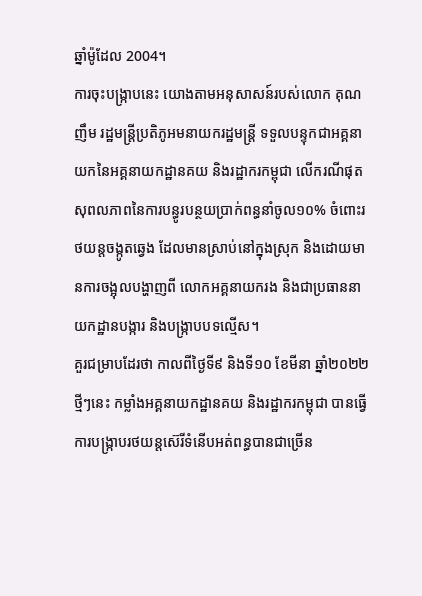ឆ្នាំម៉ូដែល 2004។
ការចុះបង្ក្រាបនេះ យោងតាមអនុសាសន៍របស់លោក គុណ ញឹម រដ្ឋមន្ត្រីប្រតិភូអមនាយករដ្ឋមន្ត្រី ទទួលបន្ទុកជាអគ្គនាយកនៃអគ្គនាយកដ្ឋានគយ និងរដ្ឋាករកម្ពុជា លើករណីផុតសុពលភាពនៃការបន្ធូរបន្ថយប្រាក់ពន្ធនាំចូល១០% ចំពោះរថយន្តចង្កូតឆ្វេង ដែលមានស្រាប់នៅក្នុងស្រុក និងដោយមានការចង្អុលបង្ហាញពី លោកអគ្គនាយករង និងជាប្រធាននាយកដ្ឋានបង្ការ និងបង្រ្កាបបទល្មើស។
គួរជម្រាបដែរថា កាលពីថ្ងៃទី៩ និងទី១០ ខែមីនា ឆ្នាំ២០២២ថ្មីៗនេះ កម្លាំងអគ្គនាយកដ្ឋានគយ និងរដ្ឋាករកម្ពុជា បានធ្វើការបង្ក្រាបរថយន្តស៊េរីទំនើបអត់ពន្ធបានជាច្រេីន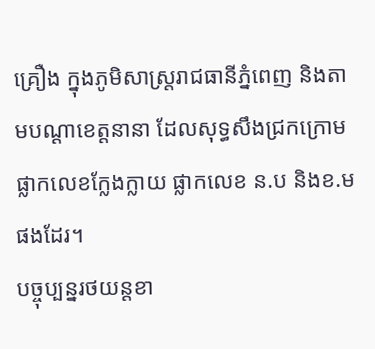គ្រឿង ក្នុងភូមិសាស្ត្ររាជធានីភ្នំពេញ និងតាមបណ្ដាខេត្តនានា ដែលសុទ្ធសឹងជ្រកក្រោមផ្លាកលេខក្លែងក្លាយ ផ្លាកលេខ ន.ប និងខ.ម ផងដែរ។
បច្ចុប្បន្នរថយន្តខា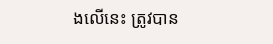ងលេីនេះ ត្រូវបាន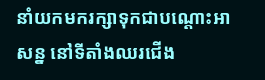នាំយកមករក្សាទុកជាបណ្តោះអាសន្ន នៅទីតាំងឈរជើង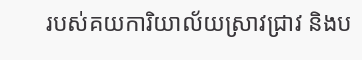របស់គយការិយាល័យស្រាវជ្រាវ និងប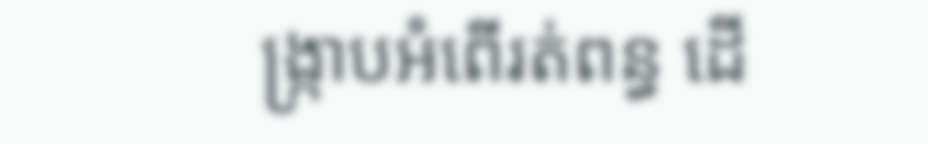ង្ក្រាបអំពើរត់ពន្ធ ដើ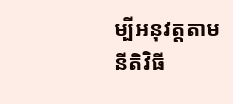ម្បីអនុវត្តតាមនីតិវិធី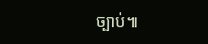ច្បាប់៕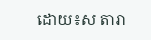ដោយ៖ស តារា